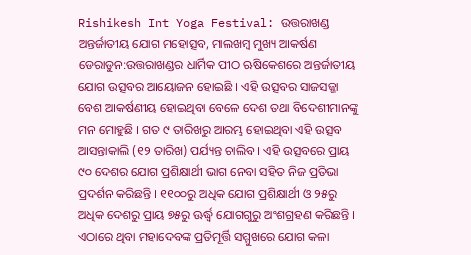Rishikesh Int Yoga Festival: ଉତ୍ତରାଖଣ୍ଡ ଅନ୍ତର୍ଜାତୀୟ ଯୋଗ ମହୋତ୍ସବ, ମାଲଖମ୍ବ ମୁଖ୍ୟ ଆକର୍ଷଣ
ଡେରାଡୁନ:ଉତ୍ତରାଖଣ୍ଡର ଧାର୍ମିକ ପୀଠ ଋଷିକେଶରେ ଅନ୍ତର୍ଜାତୀୟ ଯୋଗ ଉତ୍ସବର ଆୟୋଜନ ହୋଇଛି । ଏହି ଉତ୍ସବର ସାଜସଜ୍ଜା ବେଶ ଆକର୍ଷଣୀୟ ହୋଇଥିବା ବେଳେ ଦେଶ ତଥା ବିଦେଶୀମାନଙ୍କୁ ମନ ମୋହୁଛି । ଗତ ୯ ତାରିଖରୁ ଆରମ୍ଭ ହୋଇଥିବା ଏହି ଉତ୍ସବ ଆସନ୍ତାକାଲି (୧୨ ତାରିଖ) ପର୍ଯ୍ୟନ୍ତ ଚାଲିବ । ଏହି ଉତ୍ସବରେ ପ୍ରାୟ ୯୦ ଦେଶର ଯୋଗ ପ୍ରଶିକ୍ଷାର୍ଥୀ ଭାଗ ନେବା ସହିତ ନିଜ ପ୍ରତିଭା ପ୍ରଦର୍ଶନ କରିଛନ୍ତି । ୧୧୦୦ରୁ ଅଧିକ ଯୋଗ ପ୍ରଶିକ୍ଷାର୍ଥୀ ଓ ୨୫ରୁ ଅଧିକ ଦେଶରୁ ପ୍ରାୟ ୭୫ରୁ ଊର୍ଦ୍ଧ୍ବ ଯୋଗଗୁରୁ ଅଂଶଗ୍ରହଣ କରିଛନ୍ତି । ଏଠାରେ ଥିବା ମହାଦେବଙ୍କ ପ୍ରତିମୂର୍ତ୍ତି ସମ୍ମୁଖରେ ଯୋଗ କଳା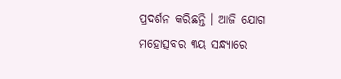ପ୍ରଦର୍ଶନ କରିଛନ୍ତି । ଆଜି ଯୋଗ ମହୋତ୍ସବର ୩ୟ ସନ୍ଧ୍ୟାରେ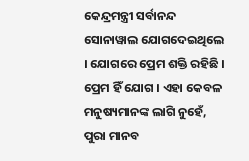କେନ୍ଦ୍ରମନ୍ତ୍ରୀ ସର୍ବାନନ୍ଦ ସୋନାୱାଲ ଯୋଗଦେଇଥିଲେ । ଯୋଗରେ ପ୍ରେମ ଶକ୍ତି ରହିଛି । ପ୍ରେମ ହିଁ ଯୋଗ । ଏହା କେବଳ ମନୁଷ୍ୟମାନଙ୍କ ଲାଗି ନୁହେଁ, ପୁରା ମାନବ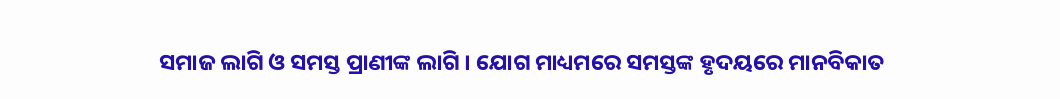ସମାଜ ଲାଗି ଓ ସମସ୍ତ ପ୍ରାଣୀଙ୍କ ଲାଗି । ଯୋଗ ମାଧ୍ୟମରେ ସମସ୍ତଙ୍କ ହୃଦୟରେ ମାନବିକାତ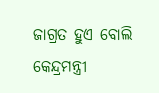ଜାଗ୍ରତ ହୁଏ ବୋଲି କେନ୍ଦ୍ରମନ୍ତ୍ରୀ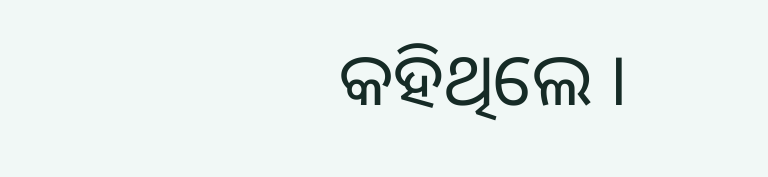କହିଥିଲେ ।